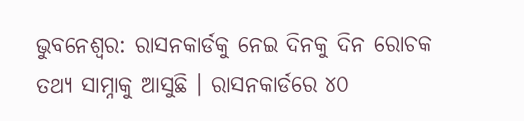ଭୁବନେଶ୍ୱର: ରାସନକାର୍ଡକୁ ନେଇ ଦିନକୁ ଦିନ ରୋଚକ ତଥ୍ୟ ସାମ୍ନାକୁ ଆସୁଛି । ରାସନକାର୍ଡରେ ୪୦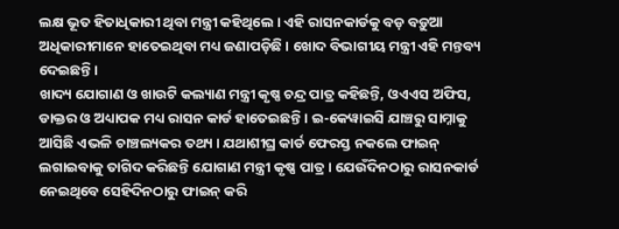ଲକ୍ଷ ଭୂତ ହିତାଧିକାରୀ ଥିବା ମନ୍ତ୍ରୀ କହିଥିଲେ । ଏହି ରାସନକାର୍ଡକୁ ବଡ଼ ବଡ଼ୁଆ ଅଧିକାରୀମାନେ ହାତେଇଥିବା ମଧ୍ୟ ଜଣାପଡ଼ିଛି । ଖୋଦ ବିଭାଗୀୟ ମନ୍ତ୍ରୀ ଏହି ମନ୍ତବ୍ୟ ଦେଇଛନ୍ତି ।
ଖାଦ୍ୟ ଯୋଗାଣ ଓ ଖାଉଟି କଲ୍ୟାଣ ମନ୍ତ୍ରୀ କୃଷ୍ଣ ଚନ୍ଦ୍ର ପାତ୍ର କହିଛନ୍ତି, ଓଏଏସ ଅଫିସ, ଡାକ୍ତର ଓ ଅଧ୍ୟାପକ ମଧ୍ୟ ରାସନ କାର୍ଡ ହାତେଇଛନ୍ତି । ଇ-କେୱାଇସି ଯାଞ୍ଚରୁ ସାମ୍ନାକୁ ଆସିଛି ଏଭଳି ଚାଞ୍ଚଲ୍ୟକର ତଥ୍ୟ । ଯଥାଶୀଘ୍ର କାର୍ଡ ଫେରସ୍ତ ନକଲେ ଫାଇନ୍ ଲଗାଇବାକୁ ତାଗିଦ କରିଛନ୍ତି ଯୋଗାଣ ମନ୍ତ୍ରୀ କୃଷ୍ଣ ପାତ୍ର । ଯେଉଁଦିନଠାରୁ ରାସନକାର୍ଡ ନେଇଥିବେ ସେହିଦିନଠାରୁ ଫାଇନ୍ କରି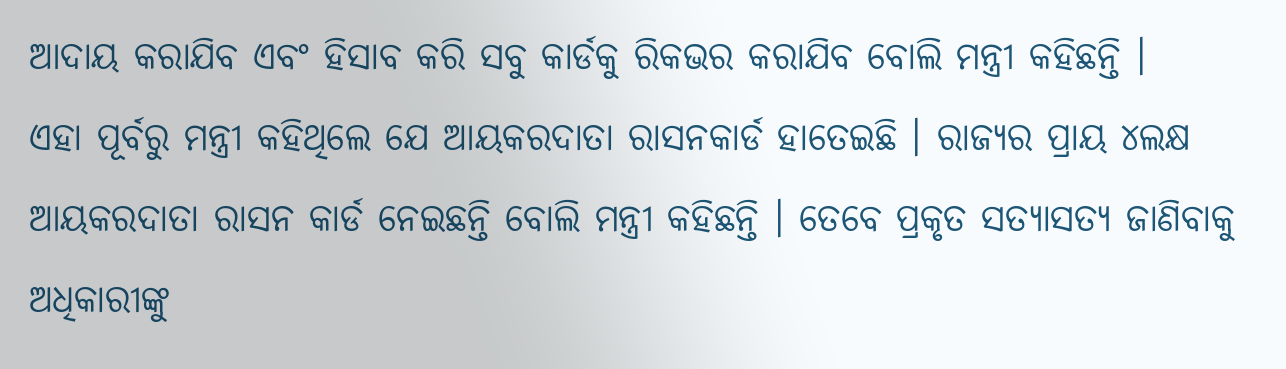ଆଦାୟ କରାଯିବ ଏବଂ ହିସାବ କରି ସବୁ କାର୍ଡକୁ ରିକଭର କରାଯିବ ବୋଲି ମନ୍ତ୍ରୀ କହିଛନ୍ତି ।
ଏହା ପୂର୍ବରୁ ମନ୍ତ୍ରୀ କହିଥିଲେ ଯେ ଆୟକରଦାତା ରାସନକାର୍ଡ ହାତେଇଛି । ରାଜ୍ୟର ପ୍ରାୟ ୪ଲକ୍ଷ ଆୟକରଦାତା ରାସନ କାର୍ଡ ନେଇଛନ୍ତି ବୋଲି ମନ୍ତ୍ରୀ କହିଛନ୍ତି । ତେବେ ପ୍ରକୃତ ସତ୍ୟାସତ୍ୟ ଜାଣିବାକୁ ଅଧିକାରୀଙ୍କୁ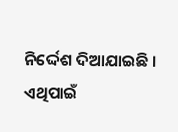ନିର୍ଦ୍ଦେଶ ଦିଆଯାଇଛି । ଏଥିପାଇଁ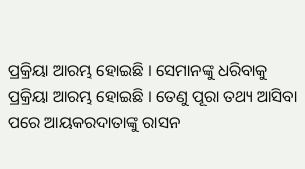ପ୍ରକ୍ରିୟା ଆରମ୍ଭ ହୋଇଛି । ସେମାନଙ୍କୁ ଧରିବାକୁ ପ୍ରକ୍ରିୟା ଆରମ୍ଭ ହୋଇଛି । ତେଣୁ ପୂରା ତଥ୍ୟ ଆସିବା ପରେ ଆୟକରଦାତାଙ୍କୁ ରାସନ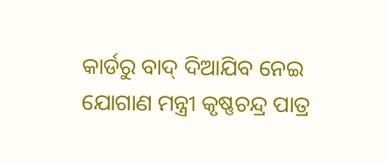କାର୍ଡରୁ ବାଦ୍ ଦିଆଯିବ ନେଇ ଯୋଗାଣ ମନ୍ତ୍ରୀ କୃଷ୍ଣଚନ୍ଦ୍ର ପାତ୍ର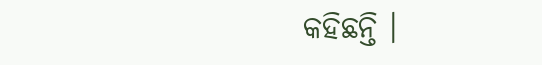କହିଛନ୍ତି ।